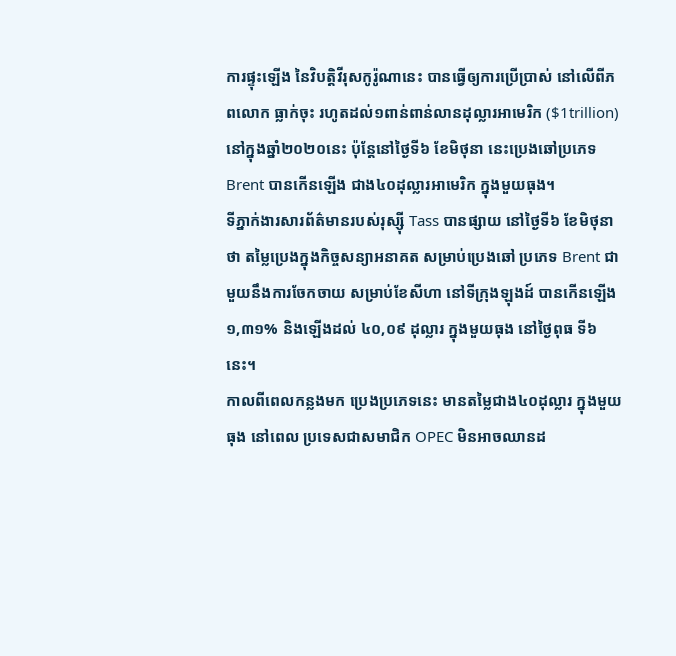ការផ្ទុះឡើង នៃវិបត្ដិវីរុសកូរ៉ូណានេះ បានធ្វើឲ្យការប្រើប្រាស់ នៅលើពីភពលោក ធ្លាក់ចុះ រហូតដល់១ពាន់ពាន់លានដុល្លារអាមេរិក ($1trillion) នៅក្នុងឆ្នាំ២០២០នេះ ប៉ុន្ដែនៅថ្ងៃទី៦ ខែមិថុនា នេះប្រេងឆៅប្រភេទ Brent បានកើនឡើង ជាង៤០ដុល្លារអាមេរិក ក្នុងមួយធុង។
ទីភ្នាក់ងារសារព័ត៌មានរបស់រុស្ស៊ី Tass បានផ្សាយ នៅថ្ងៃទី៦ ខែមិថុនា ថា តម្លៃប្រេងក្នុងកិច្ចសន្យាអនាគត សម្រាប់ប្រេងឆៅ ប្រភេទ Brent ជាមួយនឹងការចែកចាយ សម្រាប់ខែសីហា នៅទីក្រុងឡុងដ៍ បានកើនឡើង ១,៣១% និងឡើងដល់ ៤០,០៩ ដុល្លារ ក្នុងមួយធុង នៅថ្ងៃពុធ ទី៦ នេះ។
កាលពីពេលកន្លងមក ប្រេងប្រភេទនេះ មានតម្លៃជាង៤០ដុល្លារ ក្នុងមួយធុង នៅពេល ប្រទេសជាសមាជិក OPEC មិនអាចឈានដ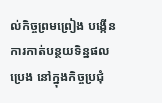ល់កិច្ចព្រមព្រៀង បង្កើនការកាត់បន្ថយទិន្នផលប្រេង នៅក្នុងកិច្ចប្រជុំ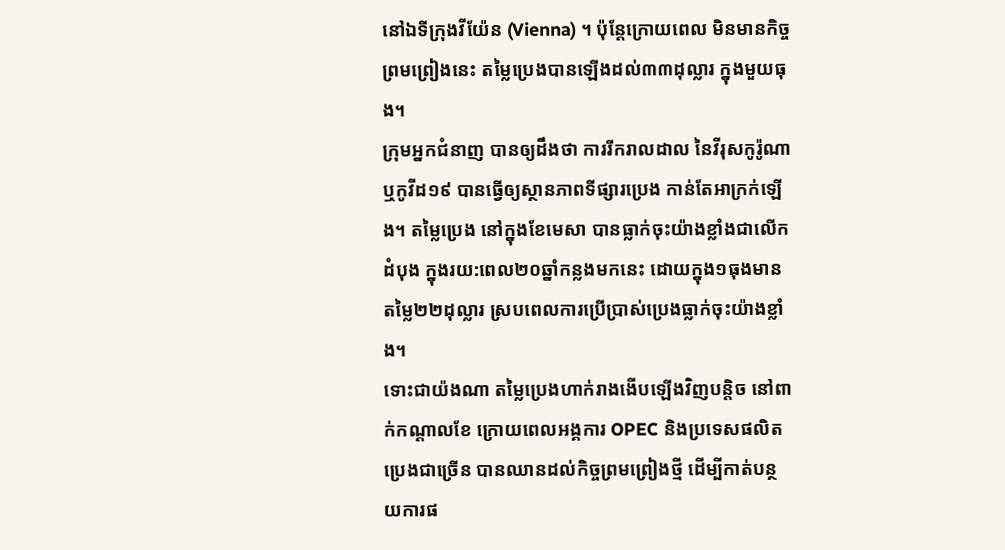នៅឯទីក្រុងវីយ៉ែន (Vienna) ។ ប៉ុន្ដែក្រោយពេល មិនមានកិច្ចព្រមព្រៀងនេះ តម្លៃប្រេងបានឡើងដល់៣៣ដុល្លារ ក្នុងមួយធុង។
ក្រុមអ្នកជំនាញ បានឲ្យដឹងថា ការរីករាលដាល នៃវីរុសកូរ៉ូណា ឬកូវីដ១៩ បានធ្វើឲ្យស្ថានភាពទីផ្សារប្រេង កាន់តែអាក្រក់ឡើង។ តម្លៃប្រេង នៅក្នុងខែមេសា បានធ្លាក់ចុះយ៉ាងខ្លាំងជាលើកដំបុង ក្នុងរយ:ពេល២០ឆ្នាំកន្លងមកនេះ ដោយក្នុង១ធុងមានតម្លៃ២២ដុល្លារ ស្របពេលការប្រើប្រាស់ប្រេងធ្លាក់ចុះយ៉ាងខ្លាំង។
ទោះជាយ៉ងណា តម្លៃប្រេងហាក់រាងងើបឡើងវិញបន្ដិច នៅពាក់កណ្ដាលខែ ក្រោយពេលអង្គការ OPEC និងប្រទេសផលិតប្រេងជាច្រើន បានឈានដល់កិច្ចព្រមព្រៀងថ្មី ដើម្បីកាត់បន្ថយការផ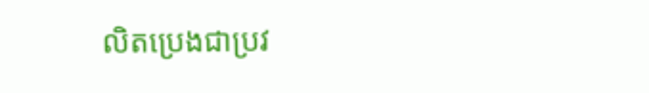លិតប្រេងជាប្រវ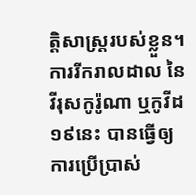ត្ដិសាស្រ្ដរបស់ខ្លួន។ ការរីករាលដាល នៃវីរុសកូរ៉ូណា ឬកូវីដ១៩នេះ បានធ្វើឲ្យការប្រើប្រាស់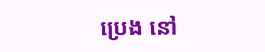ប្រេង នៅ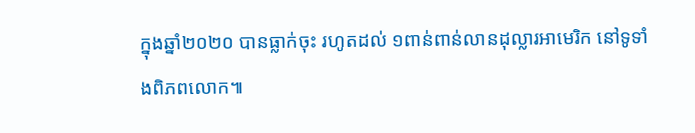ក្នុងឆ្នាំ២០២០ បានធ្លាក់ចុះ រហូតដល់ ១ពាន់ពាន់លានដុល្លារអាមេរិក នៅទូទាំងពិភពលោក៕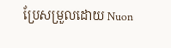ប្រែសម្រួលដោយ Nuon